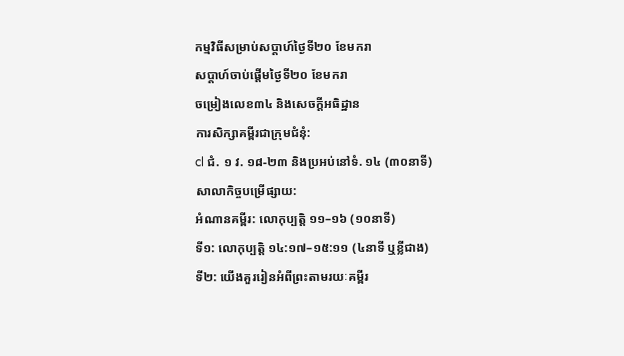កម្មវិធីសម្រាប់សប្ដាហ៍ថ្ងៃទី២០ ខែមករា
សប្ដាហ៍ចាប់ផ្ដើមថ្ងៃទី២០ ខែមករា
ចម្រៀងលេខ៣៤ និងសេចក្ដីអធិដ្ឋាន
ការសិក្សាគម្ពីរជាក្រុមជំនុំ:
cl ជំ. ១ វ. ១៨-២៣ និងប្រអប់នៅទំ. ១៤ (៣០នាទី)
សាលាកិច្ចបម្រើផ្សាយ:
អំណានគម្ពីរ: លោកុប្បត្តិ ១១–១៦ (១០នាទី)
ទី១: លោកុប្បត្តិ ១៤:១៧–១៥:១១ (៤នាទី ឬខ្លីជាង)
ទី២: យើងគួររៀនអំពីព្រះតាមរយៈគម្ពីរ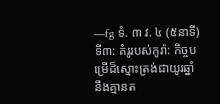—fg ទំ. ៣ វ. ៤ (៥នាទី)
ទី៣: គំរូរបស់កូរ៉ា: កិច្ចបម្រើដ៏ស្មោះត្រង់ជាយូរឆ្នាំ នឹងគ្មានត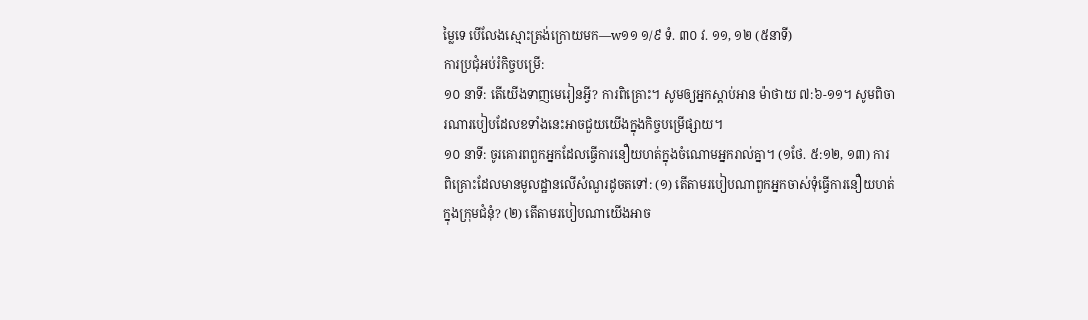ម្លៃទេ បើលែងស្មោះត្រង់ក្រោយមក—w១១ ១/៩ ទំ. ៣០ វ. ១១, ១២ (៥នាទី)
ការប្រជុំអប់រំកិច្ចបម្រើ:
១០ នាទី: តើយើងទាញមេរៀនអ្វី? ការពិគ្រោះ។ សូមឲ្យអ្នកស្ដាប់អាន ម៉ាថាយ ៧:៦-១១។ សូមពិចារណារបៀបដែលខទាំងនេះអាចជួយយើងក្នុងកិច្ចបម្រើផ្សាយ។
១០ នាទី: ចូរគោរពពួកអ្នកដែលធ្វើការនឿយហត់ក្នុងចំណោមអ្នករាល់គ្នា។ (១ថែ. ៥:១២, ១៣) ការពិគ្រោះដែលមានមូលដ្ឋានលើសំណួរដូចតទៅ: (១) តើតាមរបៀបណាពួកអ្នកចាស់ទុំធ្វើការនឿយហត់ក្នុងក្រុមជំនុំ? (២) តើតាមរបៀបណាយើងអាច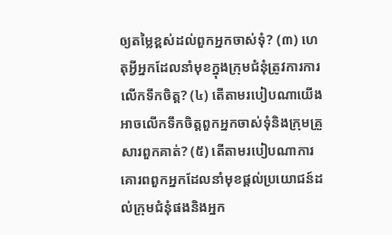ឲ្យតម្លៃខ្ពស់ដល់ពួកអ្នកចាស់ទុំ? (៣) ហេតុអ្វីអ្នកដែលនាំមុខក្នុងក្រុមជំនុំត្រូវការការលើកទឹកចិត្ត? (៤) តើតាមរបៀបណាយើងអាចលើកទឹកចិត្តពួកអ្នកចាស់ទុំនិងក្រុមគ្រួសារពួកគាត់? (៥) តើតាមរបៀបណាការគោរពពួកអ្នកដែលនាំមុខផ្ដល់ប្រយោជន៍ដល់ក្រុមជំនុំផងនិងអ្នក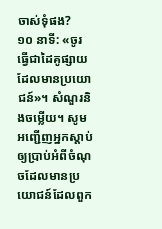ចាស់ទុំផង?
១០ នាទី: «ចូរធ្វើជាដៃគូផ្សាយដែលមានប្រយោជន៍»។ សំណួរនិងចម្លើយ។ សូមអញ្ជើញអ្នកស្ដាប់ឲ្យប្រាប់អំពីចំណុចដែលមានប្រយោជន៍ដែលពួក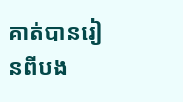គាត់បានរៀនពីបង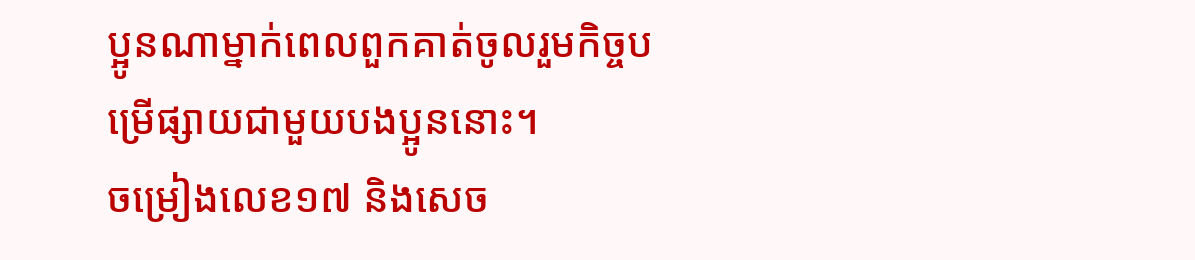ប្អូនណាម្នាក់ពេលពួកគាត់ចូលរួមកិច្ចបម្រើផ្សាយជាមួយបងប្អូននោះ។
ចម្រៀងលេខ១៧ និងសេច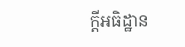ក្ដីអធិដ្ឋាន